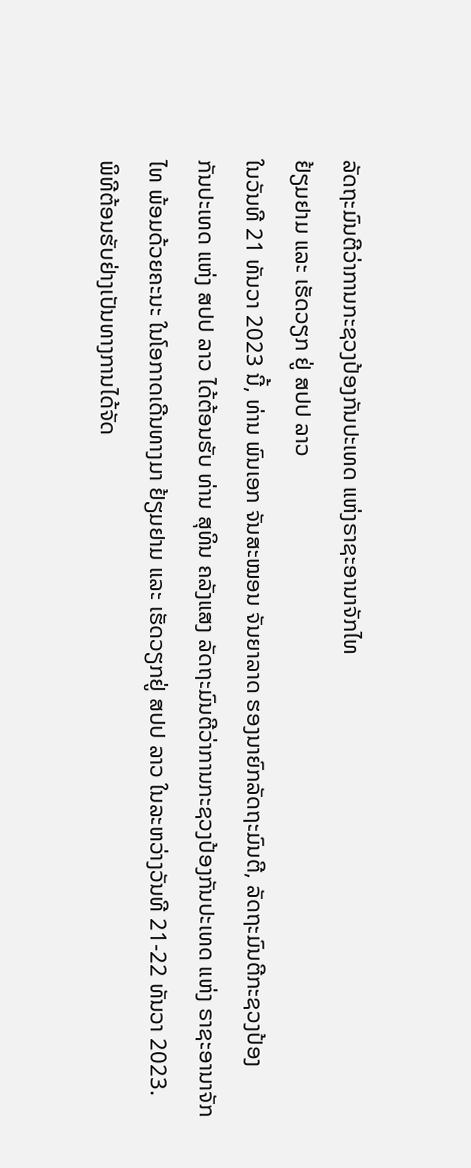ລັດຖະມົນຕີວ່າການກະຊວງປ້ອງກັນປະເທດ ແຫ່ງຣາຊະອານາຈັກໄທ
ຢ້ຽມຢາມ ແລະ ເຮັດວຽກ ຢູ່ ສປປ ລາວ
ໃນວັນທີ 21 ທັນວາ 2023 ນີ້, ທ່ານ ພົນເອກ ຈັນສະໝອນ ຈັນຍາລາດ ຮອງນາຍົກລັດຖະມົນຕີ, ລັດຖະມົນຕີກະຊວງປ້ອງ
ກັນປະເທດ ແຫ່ງ ສປປ ລາວ ໄດ້ຕ້ອນຮັບ ທ່ານ ສຸທິນ ຄລັງແສງ ລັດຖະມົນຕີວ່າການກະຊວງປ້ອງກັນປະເທດ ແຫ່ງ ຣາຊະອານາຈັກ
ໄທ ພ້ອມດ້ວຍຄະນະ ໃນໂອກາດເດີນທາງມາ ຢ້ຽມຢາມ ແລະ ເຮັດວຽກຢູ່ ສປປ ລາວ ໃນລະຫວ່າງວັນທີ 21-22 ທັນວາ 2023.
ພິທີຕ້ອນຮັບຢ່າງເປັນທາງການໄດ້ຈັດ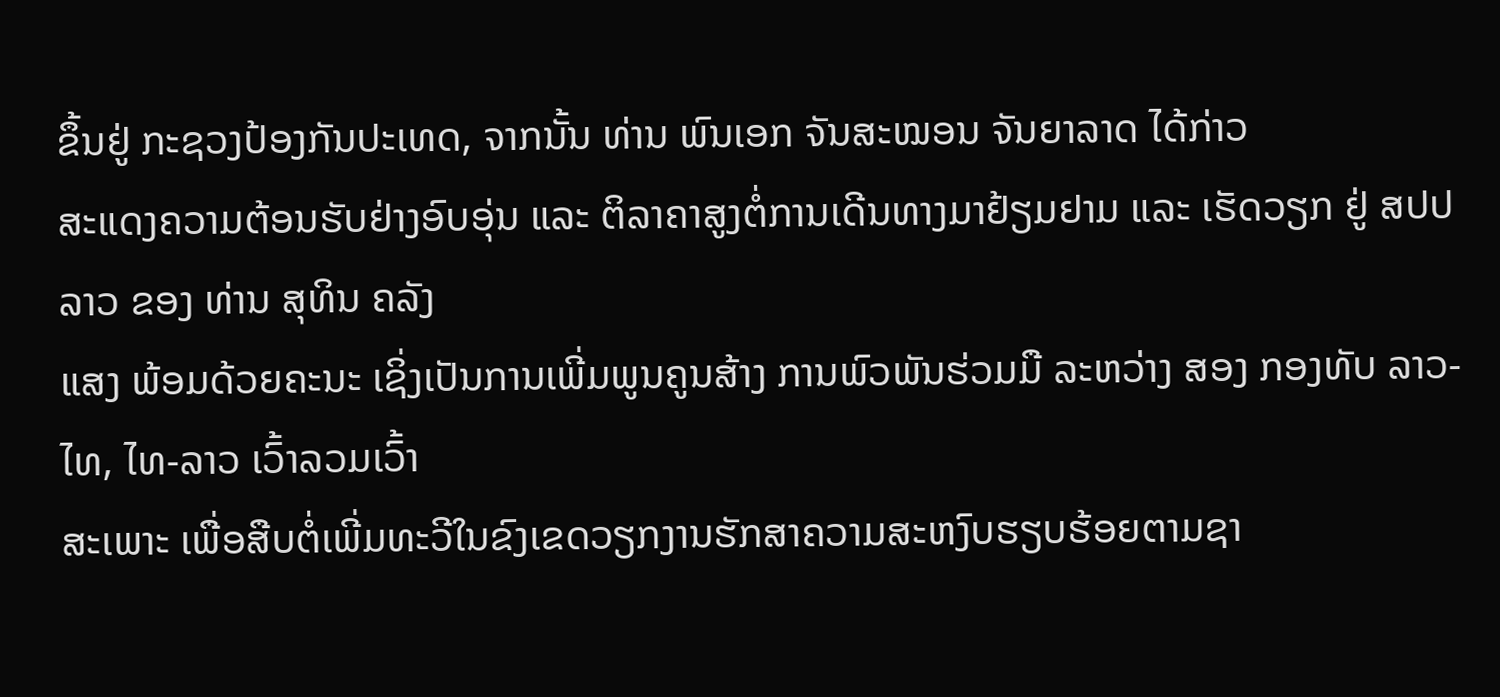ຂຶ້ນຢູ່ ກະຊວງປ້ອງກັນປະເທດ, ຈາກນັ້ນ ທ່ານ ພົນເອກ ຈັນສະໝອນ ຈັນຍາລາດ ໄດ້ກ່າວ
ສະແດງຄວາມຕ້ອນຮັບຢ່າງອົບອຸ່ນ ແລະ ຕິລາຄາສູງຕໍ່ການເດີນທາງມາຢ້ຽມຢາມ ແລະ ເຮັດວຽກ ຢູ່ ສປປ ລາວ ຂອງ ທ່ານ ສຸທິນ ຄລັງ
ແສງ ພ້ອມດ້ວຍຄະນະ ເຊິ່ງເປັນການເພີ່ມພູນຄູນສ້າງ ການພົວພັນຮ່ວມມື ລະຫວ່າງ ສອງ ກອງທັບ ລາວ-ໄທ, ໄທ-ລາວ ເວົ້າລວມເວົ້າ
ສະເພາະ ເພື່ອສືບຕໍ່ເພີ່ມທະວີໃນຂົງເຂດວຽກງານຮັກສາຄວາມສະຫງົບຮຽບຮ້ອຍຕາມຊາ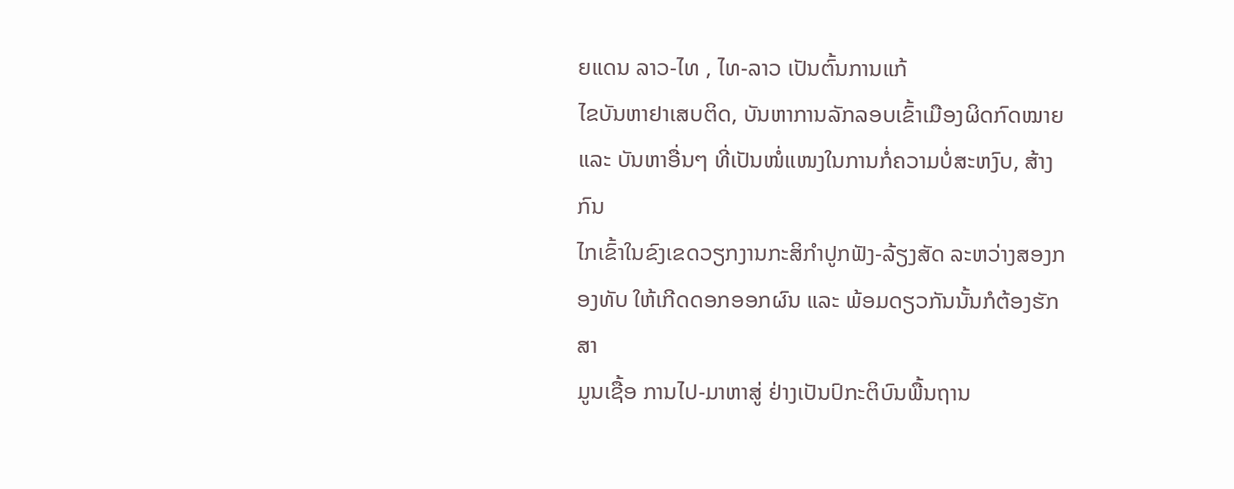ຍແດນ ລາວ-ໄທ , ໄທ-ລາວ ເປັນຕົ້ນການແກ້
ໄຂບັນຫາຢາເສບຕິດ, ບັນຫາການລັກລອບເຂົ້າເມືອງຜິດກົດໝາຍ ແລະ ບັນຫາອື່ນໆ ທີ່ເປັນໜໍ່ແໜງໃນການກໍ່ຄວາມບໍ່ສະຫງົບ, ສ້າງກົນ
ໄກເຂົ້າໃນຂົງເຂດວຽກງານກະສິກຳປູກຟັງ-ລ້ຽງສັດ ລະຫວ່າງສອງກອງທັບ ໃຫ້ເກີດດອກອອກຜົນ ແລະ ພ້ອມດຽວກັນນັ້ນກໍຕ້ອງຮັກສາ
ມູນເຊື້ອ ການໄປ-ມາຫາສູ່ ຢ່າງເປັນປົກະຕິບົນພື້ນຖານ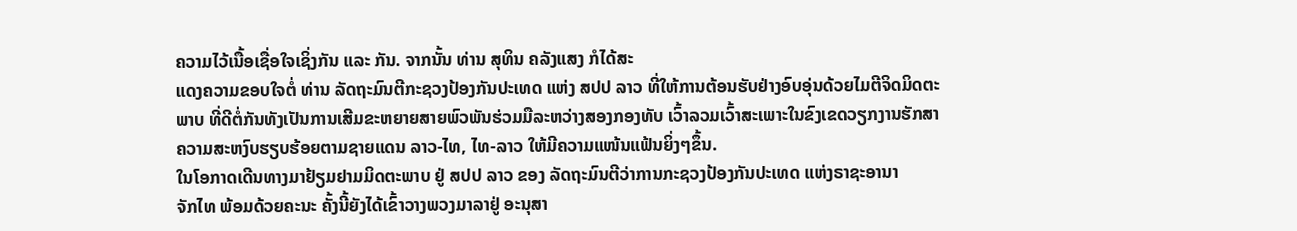ຄວາມໄວ້ເນື້ອເຊື່ອໃຈເຊິ່ງກັນ ແລະ ກັນ. ຈາກນັ້ນ ທ່ານ ສຸທິນ ຄລັງແສງ ກໍໄດ້ສະ
ແດງຄວາມຂອບໃຈຕໍ່ ທ່ານ ລັດຖະມົນຕີກະຊວງປ້ອງກັນປະເທດ ແຫ່ງ ສປປ ລາວ ທີ່ໃຫ້ການຕ້ອນຮັບຢ່າງອົບອຸ່ນດ້ວຍໄມຕີຈິດມິດຕະ
ພາບ ທີ່ດີຕໍ່ກັນທັງເປັນການເສີມຂະຫຍາຍສາຍພົວພັນຮ່ວມມືລະຫວ່າງສອງກອງທັບ ເວົ້າລວມເວົ້າສະເພາະໃນຂົງເຂດວຽກງານຮັກສາ
ຄວາມສະຫງົບຮຽບຮ້ອຍຕາມຊາຍແດນ ລາວ-ໄທ, ໄທ-ລາວ ໃຫ້ມີຄວາມແໜ້ນແຟ້ນຍິ່ງໆຂຶ້ນ.
ໃນໂອກາດເດີນທາງມາຢ້ຽມຢາມມິດຕະພາບ ຢູ່ ສປປ ລາວ ຂອງ ລັດຖະມົນຕີວ່າການກະຊວງປ້ອງກັນປະເທດ ແຫ່ງຣາຊະອານາ
ຈັກໄທ ພ້ອມດ້ວຍຄະນະ ຄັ້ງນີ້ຍັງໄດ້ເຂົ້າວາງພວງມາລາຢູ່ ອະນຸສາ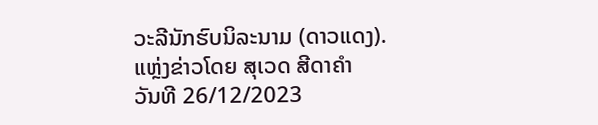ວະລີນັກຮົບນິລະນາມ (ດາວແດງ).
ແຫຼ່ງຂ່າວໂດຍ ສຸເວດ ສີດາຄໍາ
ວັນທີ 26/12/2023